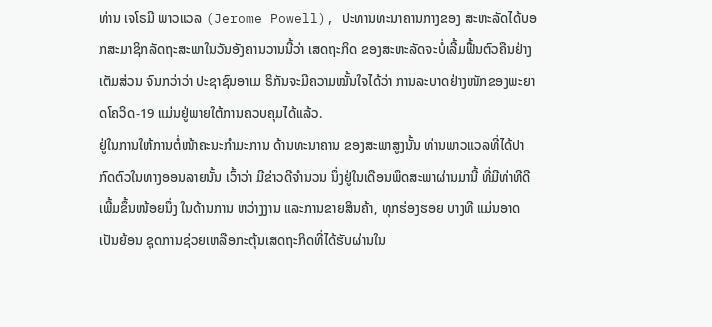ທ່ານ ເຈໂຣມີ ພາວແວລ (Jerome Powell), ປະທານທະນາຄານກາງຂອງ ສະຫະລັດໄດ້ບອກສະມາຊິກລັດຖະສະພາໃນວັນອັງຄານວານນີ້ວ່າ ເສດຖະກິດ ຂອງສະຫະລັດຈະບໍ່ເລີ້ມຟື້ນຕົວຄືນຢ່າງເຕັມສ່ວນ ຈົນກວ່າວ່າ ປະຊາຊົນອາເມ ຣິກັນຈະມີຄວາມໝັ້ນໃຈໄດ້ວ່າ ການລະບາດຢ່າງໜັກຂອງພະຍາດໂຄວິດ-19 ແມ່ນຢູ່ພາຍໃຕ້ການຄວບຄຸມໄດ້ແລ້ວ.
ຢູ່ໃນການໃຫ້ການຕໍ່ໜ້າຄະນະກໍາມະການ ດ້ານທະນາຄານ ຂອງສະພາສູງນັ້ນ ທ່ານພາວແວລທີ່ໄດ້ປາກົດຕົວໃນທາງອອນລາຍນັ້ນ ເວົ້າວ່າ ມີຂ່າວດີຈໍານວນ ນຶ່ງຢູ່ໃນເດືອນພຶດສະພາຜ່ານມານີ້ ທີ່ມີທ່າທີດີເພີ້ມຂຶ້ນໜ້ອຍນຶ່ງ ໃນດ້ານການ ຫວ່າງງານ ແລະການຂາຍສິນຄ້າ, ທຸກຮ່ອງຮອຍ ບາງທີ ແມ່ນອາດເປັນຍ້ອນ ຊຸດການຊ່ວຍເຫລືອກະຕຸ້ນເສດຖະກິດທີ່ໄດ້ຮັບຜ່ານໃນ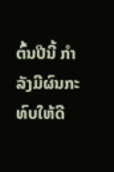ຕົ້ນປີນີ້ ກໍາລັງມີຜົນກະ ທົບໃຫ້ດີ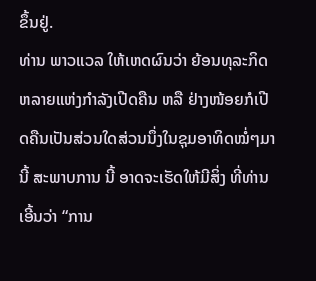ຂຶ້ນຢູ່.
ທ່ານ ພາວແວລ ໃຫ້ເຫດຜົນວ່າ ຍ້ອນທຸລະກິດຫລາຍແຫ່ງກໍາລັງເປີດຄືນ ຫລື ຢ່າງໜ້ອຍກໍເປີດຄືນເປັນສ່ວນໃດສ່ວນນຶ່ງໃນຊຸມອາທິດໝໍ່ໆມານີ້ ສະພາບການ ນີ້ ອາດຈະເຮັດໃຫ້ມີສິ່ງ ທີ່ທ່ານເອີ້ນວ່າ “ການ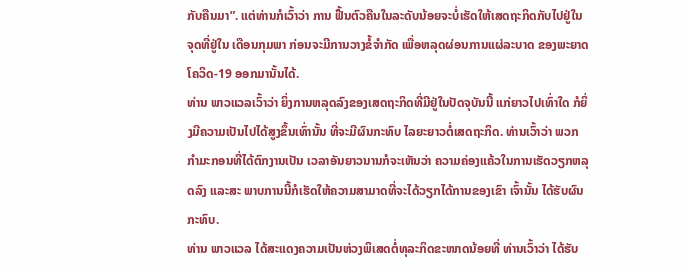ກັບຄືນມາ”. ແຕ່ທ່ານກໍເວົ້າວ່າ ການ ຟື້ນຕົວຄືນໃນລະດັບນ້ອຍຈະບໍ່ເຮັດໃຫ້ເສດຖະກິດກັບໄປຢູ່ໃນຈຸດທີ່ຢູ່ໃນ ເດືອນກຸມພາ ກ່ອນຈະມີການວາງຂໍ້ຈໍາກັດ ເພື່ອຫລຸດຜ່ອນການແຜ່ລະບາດ ຂອງພະຍາດໂຄວິດ-19 ອອກມານັ້ນໄດ້.
ທ່ານ ພາວແວລເວົ້າວ່າ ຍິ່ງການຫລຸດລົງຂອງເສດຖະກິດທີ່ມີຢູ່ໃນປັດຈຸບັນນີ້ ແກ່ຍາວໄປເທົ່າໃດ ກໍຍິ່ງມີຄວາມເປັນໄປໄດ້ສູງຂຶ້ນເທົ່ານັ້ນ ທີ່ຈະມີຜົນກະທົບ ໄລຍະຍາວຕໍ່ເສດຖະກິດ. ທ່ານເວົ້າວ່າ ພວກກໍາມະກອນທີ່ໄດ້ຕົກງານເປັນ ເວລາອັນຍາວນານກໍຈະເຫັນວ່າ ຄວາມຄ່ອງແຄ້ວໃນການເຮັດວຽກຫລຸດລົງ ແລະສະ ພາບການນີ້ກໍເຮັດໃຫ້ຄວາມສາມາດທີ່ຈະໄດ້ວຽກໄດ້ການຂອງເຂົາ ເຈົ້ານັ້ນ ໄດ້ຮັບຜົນກະທົບ.
ທ່ານ ພາວແວລ ໄດ້ສະແດງຄວາມເປັນຫ່ວງພິເສດຕໍ່ທຸລະກິດຂະໜາດນ້ອຍທີ່ ທ່ານເວົ້າວ່າ ໄດ້ຮັບ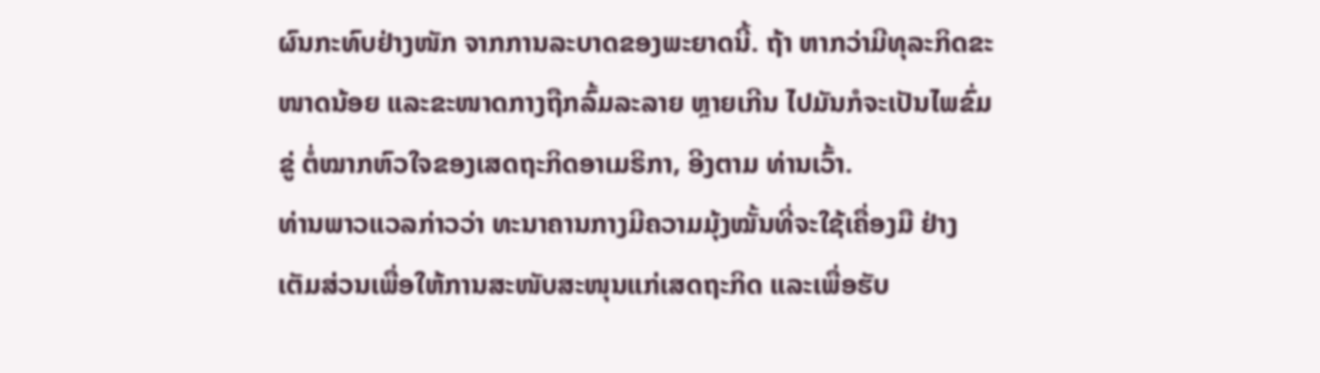ຜົນກະທົບຢ່າງໜັກ ຈາກການລະບາດຂອງພະຍາດນີ້. ຖ້າ ຫາກວ່າມີທຸລະກິດຂະໜາດນ້ອຍ ແລະຂະໜາດກາງຖືກລົ້ມລະລາຍ ຫຼາຍເກີນ ໄປມັນກໍຈະເປັນໄພຂົ່ມຂູ່ ຕໍ່ໝາກຫົວໃຈຂອງເສດຖະກິດອາເມຣິກາ, ອີງຕາມ ທ່ານເວົ້າ.
ທ່ານພາວແວລກ່າວວ່າ ທະນາຄານກາງມີຄວາມມຸ້ງໝັ້ນທີ່ຈະໃຊ້ເຄື່ອງມື ຢ່າງ ເຕັມສ່ວນເພື່ອໃຫ້ການສະໜັບສະໜຸນແກ່ເສດຖະກິດ ແລະເພື່ອຮັບ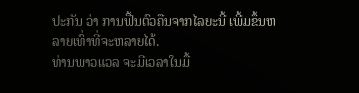ປະກັນ ວ່າ ການຟື້ນຕົວຄືນຈາກໄລຍະນີ້ ເພີ້ມຂຶ້ນຫລາຍເທົ່າທີ່ຈະຫລາຍໄດ້.
ທ່ານພາວແວລ ຈະມີເວລາໃນມື້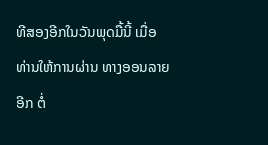ທີສອງອີກໃນວັນພຸດມື້ນີ້ ເມື່ອທ່ານໃຫ້ການຜ່ານ ທາງອອນລາຍອີກ ຕໍ່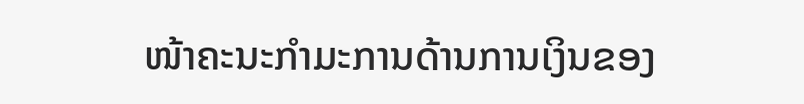ໜ້າຄະນະກໍາມະການດ້ານການເງິນຂອງ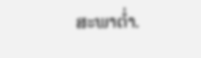ສະພາຕໍ່າ.